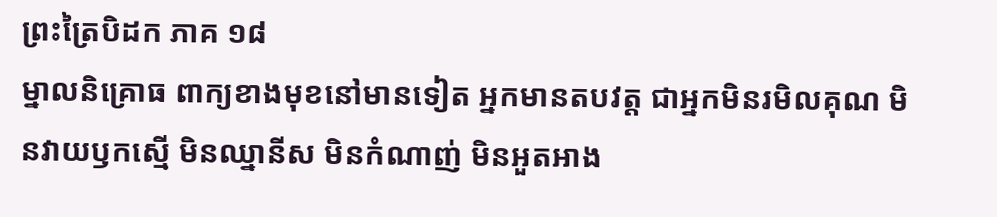ព្រះត្រៃបិដក ភាគ ១៨
ម្នាលនិគ្រោធ ពាក្យខាងមុខនៅមានទៀត អ្នកមានតបវត្ត ជាអ្នកមិនរមិលគុណ មិនវាយឫកស្មើ មិនឈ្នានីស មិនកំណាញ់ មិនអួតអាង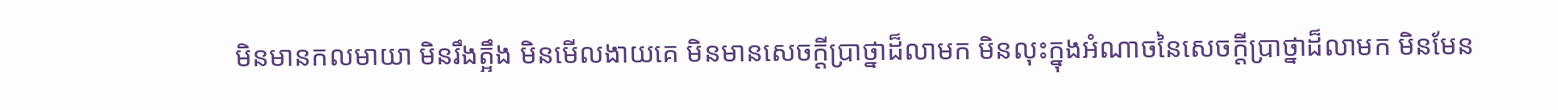មិនមានកលមាយា មិនរឹងត្អឹង មិនមើលងាយគេ មិនមានសេចក្តីប្រាថ្នាដ៏លាមក មិនលុះក្នុងអំណាចនៃសេចក្តីប្រាថ្នាដ៏លាមក មិនមែន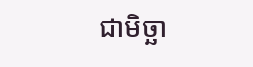ជាមិច្ឆា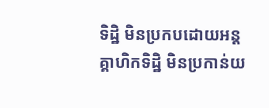ទិដ្ឋិ មិនប្រកបដោយអន្តគ្គាហិកទិដ្ឋិ មិនប្រកាន់យ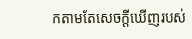កតាមតែសេចក្តីឃើញរបស់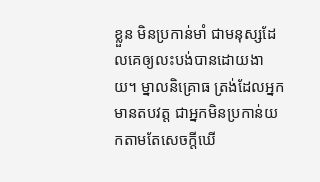ខ្លួន មិនប្រកាន់មាំ ជាមនុស្សដែលគេឲ្យលះបង់បានដោយងាយ។ ម្នាលនិគ្រោធ ត្រង់ដែលអ្នកមានតបវត្ត ជាអ្នកមិនប្រកាន់យកតាមតែសេចក្តីឃើ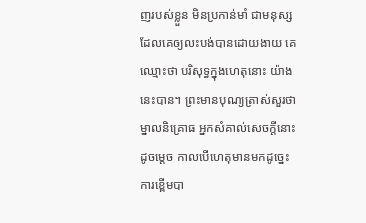ញរបស់ខ្លួន មិនប្រកាន់មាំ ជាមនុស្សដែលគេឲ្យលះបង់បានដោយងាយ គេឈ្មោះថា បរិសុទ្ធក្នុងហេតុនោះ យ៉ាងនេះបាន។ ព្រះមានបុណ្យត្រាស់សួរថា ម្នាលនិគ្រោធ អ្នកសំគាល់សេចក្តីនោះដូចម្តេច កាលបើហេតុមានមកដូច្នេះ ការខ្ពើមបា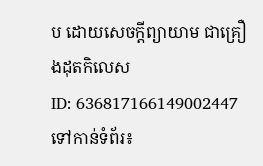ប ដោយសេចក្តីព្យាយាម ជាគ្រឿងដុតកិលេស
ID: 636817166149002447
ទៅកាន់ទំព័រ៖